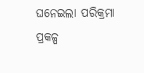ଘନେଇଲା ପରିକ୍ରମା ପ୍ରକଳ୍ପ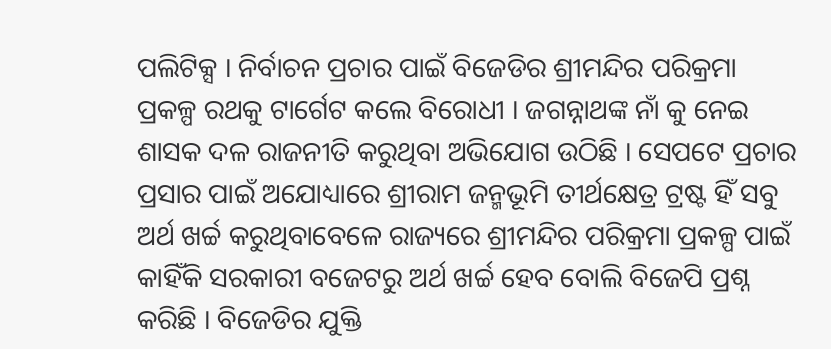ପଲିଟିକ୍ସ । ନିର୍ବାଚନ ପ୍ରଚାର ପାଇଁ ବିଜେଡିର ଶ୍ରୀମନ୍ଦିର ପରିକ୍ରମା ପ୍ରକଳ୍ପ ରଥକୁ ଟାର୍ଗେଟ କଲେ ବିରୋଧୀ । ଜଗନ୍ନାଥଙ୍କ ନାଁ କୁ ନେଇ ଶାସକ ଦଳ ରାଜନୀତି କରୁଥିବା ଅଭିଯୋଗ ଉଠିଛି । ସେପଟେ ପ୍ରଚାର ପ୍ରସାର ପାଇଁ ଅଯୋଧ୍ୟାରେ ଶ୍ରୀରାମ ଜନ୍ମଭୂମି ତୀର୍ଥକ୍ଷେତ୍ର ଟ୍ରଷ୍ଟ ହିଁ ସବୁ ଅର୍ଥ ଖର୍ଚ୍ଚ କରୁଥିବାବେଳେ ରାଜ୍ୟରେ ଶ୍ରୀମନ୍ଦିର ପରିକ୍ରମା ପ୍ରକଳ୍ପ ପାଇଁ କାହିଁକି ସରକାରୀ ବଜେଟରୁ ଅର୍ଥ ଖର୍ଚ୍ଚ ହେବ ବୋଲି ବିଜେପି ପ୍ରଶ୍ନ କରିଛି । ବିଜେଡିର ଯୁକ୍ତି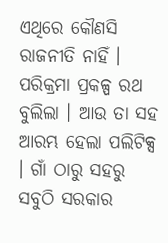ଏଥିରେ କୌଣସି ରାଜନୀତି ନାହିଁ ।
ପରିକ୍ରମା ପ୍ରକଳ୍ପ ରଥ ବୁଲିଲା । ଆଉ ତା ସହ ଆରମ୍ଭ ହେଲା ପଲିଟିକ୍ସ । ଗାଁ ଠାରୁ ସହରୁ ସବୁଠି ସରକାର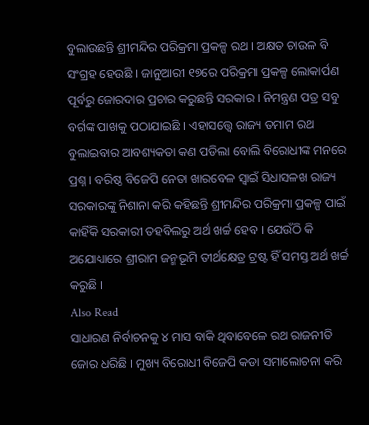ବୁଲାଉଛନ୍ତି ଶ୍ରୀମନ୍ଦିର ପରିକ୍ରମା ପ୍ରକଳ୍ପ ରଥ । ଅକ୍ଷତ ଚାଉଳ ବି ସଂଗ୍ରହ ହେଉଛି । ଜାନୁଆରୀ ୧୭ରେ ପରିକ୍ରମା ପ୍ରକଳ୍ପ ଲୋକାର୍ପଣ ପୂର୍ବରୁ ଜୋରଦାର ପ୍ରଚାର କରୁଛନ୍ତି ସରକାର । ନିମନ୍ତ୍ରଣ ପତ୍ର ସବୁ ବର୍ଗଙ୍କ ପାଖକୁ ପଠାଯାଇଛି । ଏହାସତ୍ତ୍ୱେ ରାଜ୍ୟ ତମାମ ରଥ ବୁଲାଇବାର ଆବଶ୍ୟକତା କଣ ପଡିଲା ବୋଲି ବିରୋଧୀଙ୍କ ମନରେ ପ୍ରଶ୍ନ । ବରିଷ୍ଠ ବିଜେପି ନେତା ଖାରବେଳ ସ୍ୱାଇଁ ସିଧାସଳଖ ରାଜ୍ୟ ସରକାରଙ୍କୁ ନିଶାନା କରି କହିଛନ୍ତି ଶ୍ରୀମନ୍ଦିର ପରିକ୍ରମା ପ୍ରକଳ୍ପ ପାଇଁ କାହିଁକି ସରକାରୀ ତହବିଲରୁ ଅର୍ଥ ଖର୍ଚ୍ଚ ହେବ । ଯେଉଁଠି କି ଅଯୋଧ୍ୟାରେ ଶ୍ରୀରାମ ଜନ୍ମଭୂମି ତୀର୍ଥକ୍ଷେତ୍ର ଟ୍ରଷ୍ଟ ହିଁ ସମସ୍ତ ଅର୍ଥ ଖର୍ଚ୍ଚ କରୁଛି ।
Also Read
ସାଧାରଣ ନିର୍ବାଚନକୁ ୪ ମାସ ବାକି ଥିବାବେଳେ ରଥ ରାଜନୀତି ଜୋର ଧରିଛି । ମୁଖ୍ୟ ବିରୋଧୀ ବିଜେପି କଡା ସମାଲୋଚନା କରି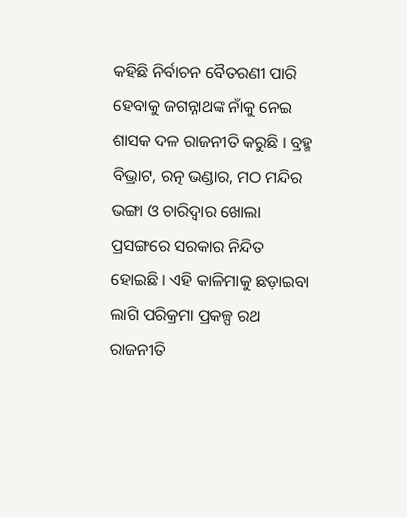କହିଛି ନିର୍ବାଚନ ବୈତରଣୀ ପାରି ହେବାକୁ ଜଗନ୍ନାଥଙ୍କ ନାଁକୁ ନେଇ ଶାସକ ଦଳ ରାଜନୀତି କରୁଛି । ବ୍ରହ୍ମ ବିଭ୍ରାଟ, ରତ୍ନ ଭଣ୍ଡାର, ମଠ ମନ୍ଦିର ଭଙ୍ଗା ଓ ଚାରିଦ୍ୱାର ଖୋଲା ପ୍ରସଙ୍ଗରେ ସରକାର ନିନ୍ଦିତ ହୋଇଛି । ଏହି କାଳିମାକୁ ଛଡ଼ାଇବା ଲାଗି ପରିକ୍ରମା ପ୍ରକଳ୍ପ ରଥ ରାଜନୀତି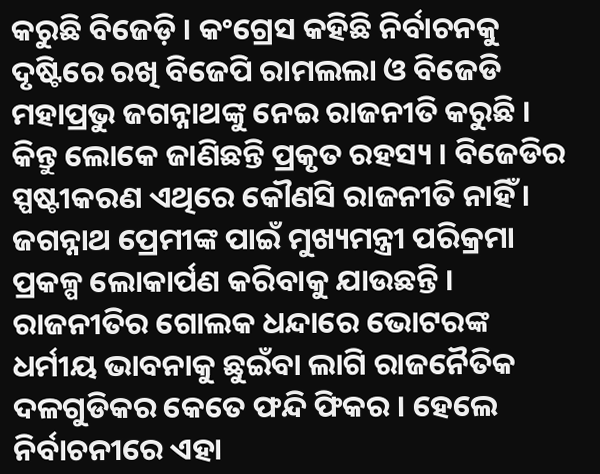କରୁଛି ବିଜେଡ଼ି । କଂଗ୍ରେସ କହିଛି ନିର୍ବାଚନକୁ ଦୃଷ୍ଟିରେ ରଖି ବିଜେପି ରାମଲଲା ଓ ବିଜେଡି ମହାପ୍ରଭୁ ଜଗନ୍ନାଥଙ୍କୁ ନେଇ ରାଜନୀତି କରୁଛି । କିନ୍ତୁ ଲୋକେ ଜାଣିଛନ୍ତି ପ୍ରକୃତ ରହସ୍ୟ । ବିଜେଡିର ସ୍ପଷ୍ଟୀକରଣ ଏଥିରେ କୌଣସି ରାଜନୀତି ନାହିଁ । ଜଗନ୍ନାଥ ପ୍ରେମୀଙ୍କ ପାଇଁ ମୁଖ୍ୟମନ୍ତ୍ରୀ ପରିକ୍ରମା ପ୍ରକଳ୍ପ ଲୋକାର୍ପଣ କରିବାକୁ ଯାଉଛନ୍ତି ।
ରାଜନୀତିର ଗୋଲକ ଧନ୍ଦାରେ ଭୋଟରଙ୍କ ଧର୍ମୀୟ ଭାବନାକୁ ଛୁଇଁବା ଲାଗି ରାଜନୈତିକ ଦଳଗୁଡିକର କେତେ ଫନ୍ଦି ଫିକର । ହେଲେ ନିର୍ବାଚନୀରେ ଏହା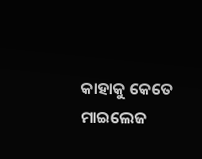କାହାକୁ କେତେ ମାଇଲେଜ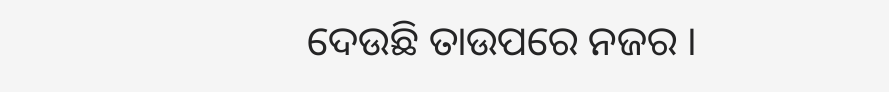ଦେଉଛି ତାଉପରେ ନଜର ।